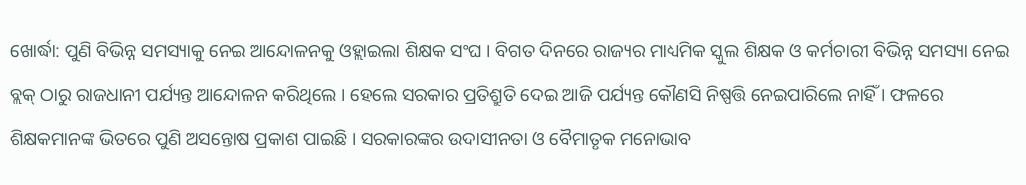ଖୋର୍ଦ୍ଧା: ପୁଣି ବିଭିନ୍ନ ସମସ୍ୟାକୁ ନେଇ ଆନ୍ଦୋଳନକୁ ଓହ୍ଲାଇଲା ଶିକ୍ଷକ ସଂଘ । ବିଗତ ଦିନରେ ରାଜ୍ୟର ମାଧ୍ୟମିକ ସ୍କୁଲ ଶିକ୍ଷକ ଓ କର୍ମଚାରୀ ବିଭିନ୍ନ ସମସ୍ୟା ନେଇ ବ୍ଲକ୍ ଠାରୁ ରାଜଧାନୀ ପର୍ଯ୍ୟନ୍ତ ଆନ୍ଦୋଳନ କରିଥିଲେ । ହେଲେ ସରକାର ପ୍ରତିଶ୍ରୁତି ଦେଇ ଆଜି ପର୍ଯ୍ୟନ୍ତ କୌଣସି ନିଷ୍ପତ୍ତି ନେଇପାରିଲେ ନାହିଁ । ଫଳରେ ଶିକ୍ଷକମାନଙ୍କ ଭିତରେ ପୁଣି ଅସନ୍ତୋଷ ପ୍ରକାଶ ପାଇଛି । ସରକାରଙ୍କର ଉଦାସୀନତା ଓ ବୈମାତୃକ ମନୋଭାବ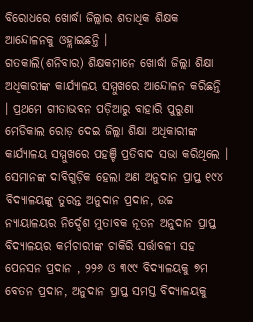ବିରୋଧରେ ଖୋର୍ଦ୍ଧା ଜିଲ୍ଲାର ଶତାଧିକ ଶିକ୍ଷକ ଆନ୍ଦୋଳନକୁ ଓହ୍ଲାଇଛନ୍ତି ।
ଗତକାଲି(ଶନିବାର) ଶିକ୍ଷକମାନେ ଖୋର୍ଦ୍ଧା ଜିଲ୍ଲା ଶିକ୍ଷା ଅଧିକାରୀଙ୍କ କାର୍ଯ୍ୟାଳୟ ସମ୍ମୁଖରେ ଆନ୍ଦୋଳନ କରିଛନ୍ତି । ପ୍ରଥମେ ଗୀତାଭବନ ପଡ଼ିଆରୁ ବାହାରି ପୁରୁଣା ମେଡିକାଲ ରୋଡ଼ ଦେଇ ଜିଲ୍ଲା ଶିକ୍ଷା ଅଧିକାରୀଙ୍କ କାର୍ଯ୍ୟାଳୟ ସମ୍ମୁଖରେ ପହଞ୍ଚି ପ୍ରତିବାଦ ସଭା କରିଥିଲେ । ସେମାନଙ୍କ ଦାବିଗୁଡ଼ିକ ହେଲା ଅଣ ଅନୁଦାନ ପ୍ରାପ୍ତ ୧୯୪ ବିଦ୍ୟାଳୟଙ୍କୁ ତୁରନ୍ତ ଅନୁଦାନ ପ୍ରଦାନ, ଉଚ୍ଚ ନ୍ୟାୟାଳୟର ନିର୍ଦ୍ଦେଶ ମୁତାବକ ନୂତନ ଅନୁଦାନ ପ୍ରାପ୍ତ ବିଦ୍ୟାଳୟର କର୍ମଚାରୀଙ୍କ ଚାକିରି ସର୍ତ୍ତାବଳୀ ସହ ପେନସନ ପ୍ରଦାନ , ୨୨୬ ଓ ୩୯୯ ବିଦ୍ୟାଳୟକୁ ୭ମ ବେତନ ପ୍ରଦାନ, ଅନୁଦାନ ପ୍ରାପ୍ତ ସମସ୍ତ ବିଦ୍ୟାଳୟକୁ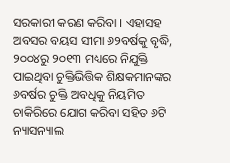ସରକାରୀ କରଣ କରିବା । ଏହାସହ ଅବସର ବୟସ ସୀମା ୬୨ବର୍ଷକୁ ବୃଦ୍ଧି, ୨୦୦୪ରୁ ୨୦୧୩ ମଧ୍ୟରେ ନିଯୁକ୍ତି ପାଇଥିବା ଚୁକ୍ତିଭିତ୍ତିକ ଶିକ୍ଷକମାନଙ୍କର ୬ବର୍ଷର ଚୁକ୍ତି ଅବଧିକୁ ନିୟମିତ ଚାକିରିରେ ଯୋଗ କରିବା ସହିତ ୬ଟି ନ୍ୟାସନ୍ୟାଲ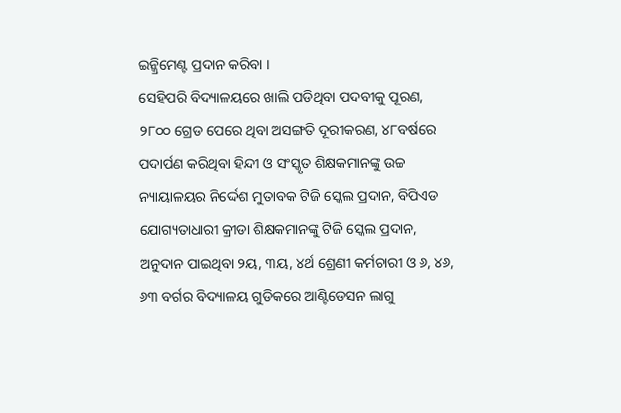ଇନ୍କ୍ରିମେଣ୍ଟ ପ୍ରଦାନ କରିବା ।
ସେହିପରି ବିଦ୍ୟାଳୟରେ ଖାଲି ପଡିଥିବା ପଦବୀକୁ ପୂରଣ, ୨୮୦୦ ଗ୍ରେଡ ପେରେ ଥିବା ଅସଙ୍ଗତି ଦୂରୀକରଣ, ୪୮ବର୍ଷରେ ପଦାର୍ପଣ କରିଥିବା ହିନ୍ଦୀ ଓ ସଂସ୍କୃତ ଶିକ୍ଷକମାନଙ୍କୁ ଉଚ୍ଚ ନ୍ୟାୟାଳୟର ନିର୍ଦ୍ଦେଶ ମୁତାବକ ଟିଜି ସ୍କେଲ ପ୍ରଦାନ, ବିପିଏଡ ଯୋଗ୍ୟତାଧାରୀ କ୍ରୀଡା ଶିକ୍ଷକମାନଙ୍କୁ ଟିଜି ସ୍କେଲ ପ୍ରଦାନ, ଅନୁଦାନ ପାଇଥିବା ୨ୟ, ୩ୟ, ୪ର୍ଥ ଶ୍ରେଣୀ କର୍ମଚାରୀ ଓ ୬, ୪୬, ୬୩ ବର୍ଗର ବିଦ୍ୟାଳୟ ଗୁଡିକରେ ଆଣ୍ଟିଡେସନ ଲାଗୁ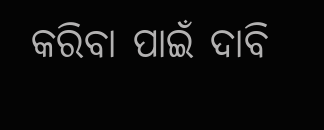କରିବା ପାଇଁ ଦାବି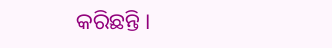କରିଛନ୍ତି ।